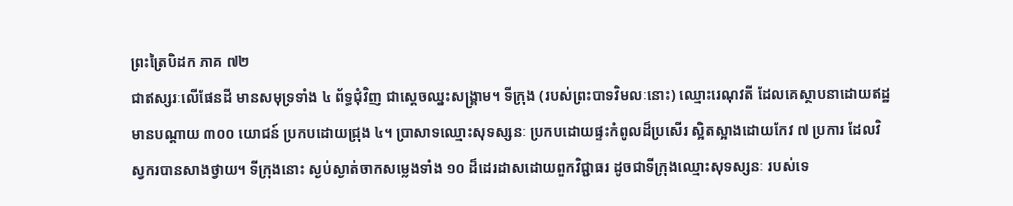ព្រះត្រៃបិដក ភាគ ៧២
ជាឥស្សរៈលើផែនដី មានសមុទ្រទាំង ៤ ព័ទ្ធជុំវិញ ជាស្តេចឈ្នះសង្រ្គាម។ ទីក្រុង (របស់ព្រះបាទវិមលៈនោះ) ឈ្មោះរេណុវតី ដែលគេស្ថាបនាដោយឥដ្ឋ មានបណ្តាយ ៣០០ យោជន៍ ប្រកបដោយជ្រុង ៤។ ប្រាសាទឈ្មោះសុទស្សនៈ ប្រកបដោយផ្ទះកំពូលដ៏ប្រសើរ ស្អិតស្អាងដោយកែវ ៧ ប្រការ ដែលវិស្វករបានសាងថ្វាយ។ ទីក្រុងនោះ ស្ងប់ស្ងាត់ចាកសម្លេងទាំង ១០ ដ៏ដេរដាសដោយពួកវិជ្ជាធរ ដូចជាទីក្រុងឈ្មោះសុទស្សនៈ របស់ទេ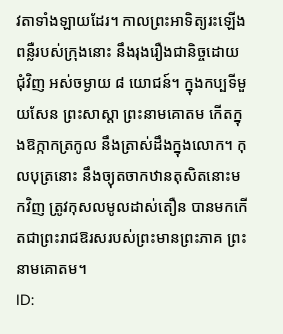វតាទាំងឡាយដែរ។ កាលព្រះអាទិត្យរះឡើង ពន្លឺរបស់ក្រុងនោះ នឹងរុងរឿងជានិច្ចដោយជុំវិញ អស់ចម្ងាយ ៨ យោជន៍។ ក្នុងកប្បទីមួយសែន ព្រះសាស្តា ព្រះនាមគោតម កើតក្នុងឱក្កាកត្រកូល នឹងត្រាស់ដឹងក្នុងលោក។ កុលបុត្រនោះ នឹងច្យុតចាកឋានតុសិតនោះមកវិញ ត្រូវកុសលមូលដាស់តឿន បានមកកើតជាព្រះរាជឱរសរបស់ព្រះមានព្រះភាគ ព្រះនាមគោតម។
ID: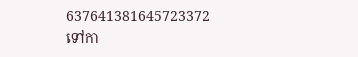637641381645723372
ទៅកា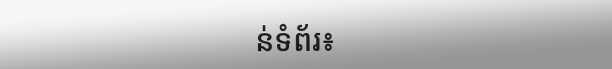ន់ទំព័រ៖